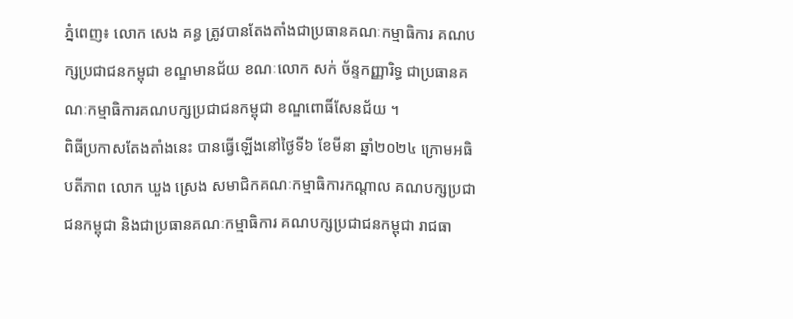ភ្នំពេញ៖ លោក សេង គន្ធ ត្រូវបានតែងតាំងជាប្រធានគណៈកម្មាធិការ គណបក្សប្រជាជនកម្ពុជា ខណ្ឌមានជ័យ ខណៈលោក សក់ ច័ន្ទកញ្ញារិទ្ធ ជាប្រធានគណៈកម្មាធិការគណបក្សប្រជាជនកម្ពុជា ខណ្ឌពោធិ៍សែនជ័យ ។
ពិធីប្រកាសតែងតាំងនេះ បានធ្វើឡើងនៅថ្ងៃទី៦ ខែមីនា ឆ្នាំ២០២៤ ក្រោមអធិបតីភាព លោក ឃួង ស្រេង សមាជិកគណៈកម្មាធិការកណ្ដាល គណបក្សប្រជាជនកម្ពុជា និងជាប្រធានគណៈកម្មាធិការ គណបក្សប្រជាជនកម្ពុជា រាជធា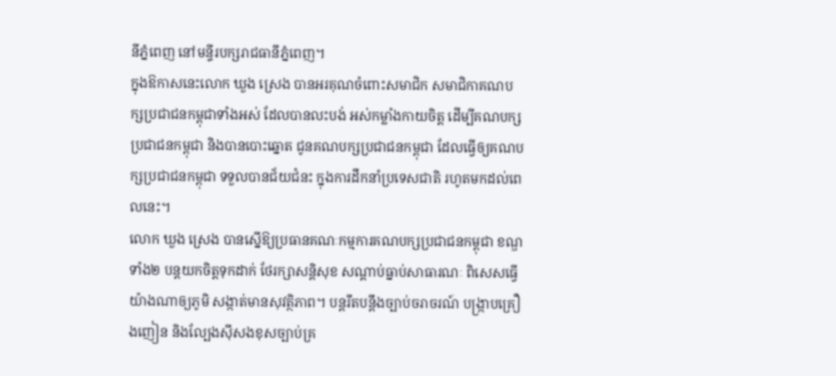នីភ្នំពេញ នៅមន្ទីរបក្សរាជធានីភ្នំពេញ។
ក្នុងឱកាសនេះលោក ឃួង ស្រេង បានអរគុណចំពោះសមាជិក សមាជិកាគណបក្សប្រជាជនកម្ពុជាទាំងអស់ ដែលបានលះបង់ អស់កម្លាំងកាយចិត្ត ដើម្បីគណបក្សប្រជាជនកម្ពុជា និងបានបោះឆ្នោត ជូនគណបក្សប្រជាជនកម្ពុជា ដែលធ្វើឲ្យគណបក្សប្រជាជនកម្ពុជា ទទួលបានជ័យជំនះ ក្នុងការដឹកនាំប្រទេសជាតិ រហូតមកដល់ពេលនេះ។
លោក ឃួង ស្រេង បានស្នើឱ្យប្រធានគណៈកម្មការគណបក្សប្រជាជនកម្ពុជា ខណ្ឌទាំង២ បន្តយកចិត្តទុកដាក់ ថែរក្សាសន្តិសុខ សណ្តាប់ធ្នាប់សាធារណៈ ពិសេសធ្វើយ៉ាងណាឲ្យភូមិ សង្កាត់មានសុវត្ថិភាព។ បន្តរឹតបន្តឹងច្បាប់ចរាចរណ៍ បង្រ្កាបគ្រឿងញៀន និងល្បែងស៊ីសងខុសច្បាប់គ្រ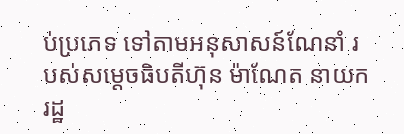ប់ប្រភេទ ទៅតាមអនុសាសន៍ណែនាំ របស់សម្ដេចធិបតីហ៊ុន ម៉ាណែត នាយករដ្ឋ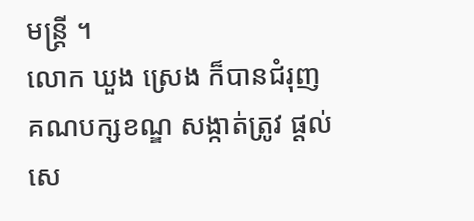មន្ត្រី ។
លោក ឃួង ស្រេង ក៏បានជំរុញគណបក្សខណ្ឌ សង្កាត់ត្រូវ ផ្ដល់សេ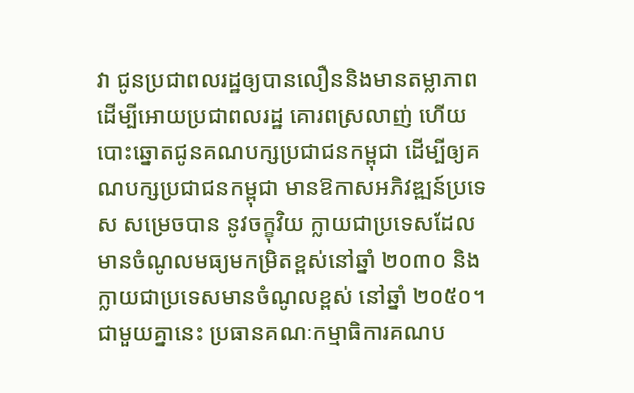វា ជូនប្រជាពលរដ្ឋឲ្យបានលឿននិងមានតម្លាភាព ដើម្បីអោយប្រជាពលរដ្ឋ គោរពស្រលាញ់ ហើយបោះឆ្នោតជូនគណបក្សប្រជាជនកម្ពុជា ដើម្បីឲ្យគណបក្សប្រជាជនកម្ពុជា មានឱកាសអភិវឌ្ឍន៍ប្រទេស សម្រេចបាន នូវចក្ខុវិយ ក្លាយជាប្រទេសដែលមានចំណូលមធ្យមកម្រិតខ្ពស់នៅឆ្នាំ ២០៣០ និងក្លាយជាប្រទេសមានចំណូលខ្ពស់ នៅឆ្នាំ ២០៥០។
ជាមួយគ្នានេះ ប្រធានគណៈកម្មាធិការគណប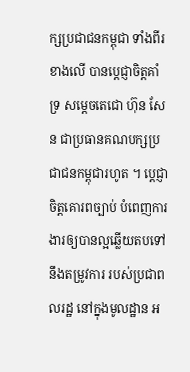ក្សប្រជាជនកម្ពុជា ទាំងពីរខាងលេី បានប្ដេជ្ញាចិត្តគាំទ្រ សម្ដេចតេជោ ហ៊ុន សែន ជាប្រធានគណបក្សប្រជាជនកម្ពុជារហូត ។ ប្តេជ្ញា ចិត្តគោរពច្បាប់ បំពេញការងារឲ្យបានល្អឆ្លើយតបទៅនឹងតម្រូវការ របស់ប្រជាពលរដ្ឋ នៅក្នុងមូលដ្ឋាន អ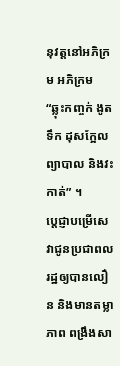នុវត្តនៅអភិក្រម អភិក្រម “ឆ្លុះកញ្ចក់ ងូតទឹក ដុសក្អែល ព្យាបាល និងវះកាត់” ។
ប្តេជ្ញាបម្រើសេវាជូនប្រជាពលរដ្ឋឲ្យបានលឿន និងមានតម្លាភាព ពង្រឹងសា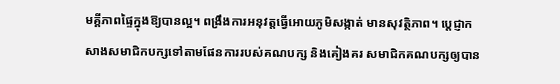មគ្គីភាពផ្ទៃក្នុងឱ្យបានល្អ។ ពង្រឹងការអនុវត្តធ្វើអោយភូមិសង្កាត់ មានសុវត្ថិភាព។ ប្ដេជ្ញាកសាងសមាជិកបក្សទៅតាមផែនការរបស់គណបក្ស និងគៀងគរ សមាជិកគណបក្សឲ្យបាន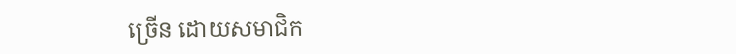ច្រើន ដោយសមាជិក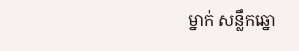ម្នាក់ សន្លឹកឆ្នោ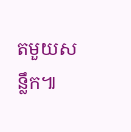តមួយសន្លឹក៕